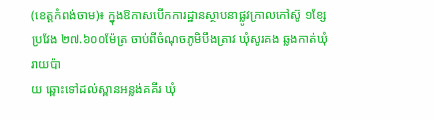(ខេត្ដកំពង់ចាម)៖ ក្នុងឱកាសបេីកការដ្ឋានស្ថាបនាផ្លូវក្រាលកៅស៊ូ ១ខ្សែ ប្រវែង ២៧.៦០០ម៉ែត្រ ចាប់ពីចំណុចភូមិបឹងត្រាវ ឃុំសូរគង ឆ្លងកាត់ឃុំរាយប៉ា
យ ឆ្ពោះទៅដល់ស្ពានអន្លង់គគីរ ឃុំ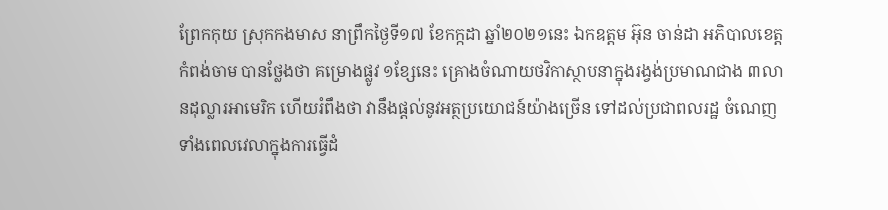ព្រែកកុយ ស្រុកកងមាស នាព្រឹកថ្ងៃទី១៧ ខែកក្កដា ឆ្នាំ២០២១នេះ ឯកឧត្ដម អ៊ុន ចាន់ដា អភិបាលខេត្តកំពង់ចាម បានថ្លែងថា គម្រោងផ្លូវ ១ខ្សែនេះ គ្រោងចំណាយថវិកាស្ថាបនាក្នុងរង្វង់ប្រមាណជាង ៣លានដុល្លារអាមេរិក ហើយរំពឹងថា វានឹងផ្ដល់នូវអត្ថប្រយោជន៍យ៉ាងច្រើន ទៅដល់ប្រជាពលរដ្ឋ ចំណេញទាំងពេលវេលាក្នុងការធ្វើដំ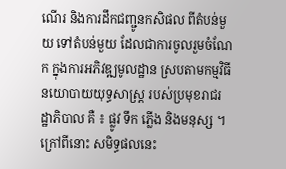ណើរ និងការដឹកជញ្ជូនកសិផល ពីតំបន់មួយ ទៅតំបន់មួយ ដែលជាការចូលរួមចំណែក ក្នុងការអភិវឌ្ឍមូលដ្ឋាន ស្របតាមកម្មវិធីនយោបាយយុទ្ធសាស្ត្រ របស់ប្រមុខរាជរដ្ឋាភិបាល គឺ ៖ ផ្លូវ ទឹក ភ្លើង និងមនុស្ស ។
ក្រៅពីនោះ សមិទ្ធផលនេះ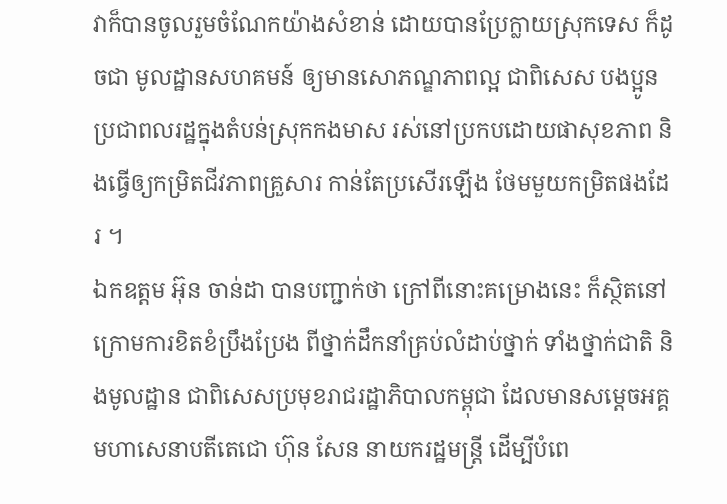វាក៏បានចូលរួមចំណែកយ៉ាងសំខាន់ ដោយបានប្រែក្លាយស្រុកទេស ក៏ដូចជា មូលដ្ឋានសហគមន៍ ឲ្យមានសោភណ្ឌភាពល្អ ជាពិសេស បងប្អូនប្រជាពលរដ្ឋក្នុងតំបន់ស្រុកកងមាស រស់នៅប្រកបដោយផាសុខភាព និងធ្វើឲ្យកម្រិតជីវភាពគ្រួសារ កាន់តែប្រសើរឡើង ថែមមួយកម្រិតផងដែរ ។
ឯកឧត្ដម អ៊ុន ចាន់ដា បានបញ្ជាក់ថា ក្រៅពីនោះគម្រោងនេះ ក៏ស្ថិតនៅក្រោមការខិតខំប្រឹងប្រែង ពីថ្នាក់ដឹកនាំគ្រប់លំដាប់ថ្នាក់ ទាំងថ្នាក់ជាតិ និងមូលដ្ឋាន ជាពិសេសប្រមុខរាជរដ្ឋាភិបាលកម្ពុជា ដែលមានសម្ដេចអគ្គមហាសេនាបតីតេជោ ហ៊ុន សែន នាយករដ្ឋមន្ត្រី ដើម្បីបំពេ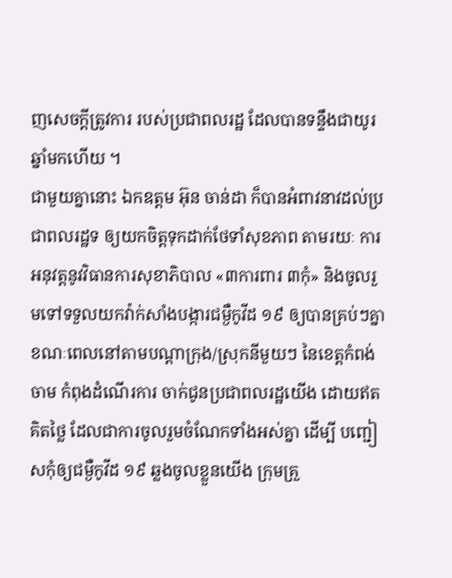ញសេចក្ដីត្រូវការ របស់ប្រជាពលរដ្ឋ ដែលបានទន្ទឹងជាយូរឆ្នាំមកហើយ ។
ជាមួយគ្នានោះ ឯកឧត្ដម អ៊ុន ចាន់ដា ក៏បានអំពាវនាវដល់ប្រជាពលរដ្ឋទ ឲ្យយកចិត្តទុកដាក់ថែទាំសុខភាព តាមរយៈ ការអនុវត្តនូវវិធានការសុខាភិបាល «៣ការពារ ៣កុំ» និងចូលរួមទៅទទួលយកវ៉ាក់សាំងបង្ការជម្ងឺកូវីដ ១៩ ឲ្យបានគ្រប់ៗគ្នា ខណៈពេលនៅតាមបណ្ដាក្រុង/ស្រុកនីមួយៗ នៃខេត្តកំពង់ចាម កំពុងដំណើរការ ចាក់ជូនប្រជាពលរដ្ឋយើង ដោយឥតគិតថ្លៃ ដែលជាការចូលរួមចំណែកទាំងអស់គ្នា ដើម្បី បញ្ជៀសកុំឲ្យជម្ងឺកូវីដ ១៩ ឆ្លងចូលខ្លួនយើង ក្រុមគ្រួ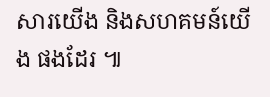សារយើង និងសហគមន៍យើង ផងដែរ ៕